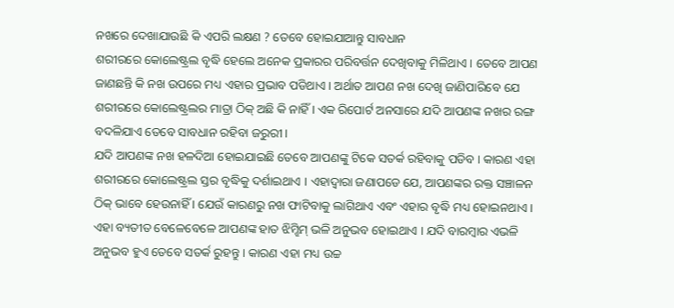ନଖରେ ଦେଖାଯାଉଛି କି ଏପରି ଲକ୍ଷଣ ? ତେବେ ହୋଇଯାଆନ୍ତୁ ସାବଧାନ
ଶରୀରରେ କୋଲେଷ୍ଟ୍ରଲ ବୃଦ୍ଧି ହେଲେ ଅନେକ ପ୍ରକାରର ପରିବର୍ତ୍ତନ ଦେଖିବାକୁ ମିଳିଥାଏ । ତେବେ ଆପଣ ଜାଣଛନ୍ତି କି ନଖ ଉପରେ ମଧ୍ୟ ଏହାର ପ୍ରଭାବ ପଡିଥାଏ । ଅର୍ଥାତ ଆପଣ ନଖ ଦେଖି ଜାଣିପାରିବେ ଯେ ଶରୀରରେ କୋଲେଷ୍ଟ୍ରଲର ମାତ୍ରା ଠିକ୍ ଅଛି କି ନାହିଁ । ଏକ ରିପୋର୍ଟ ଅନସାରେ ଯଦି ଆପଣଙ୍କ ନଖର ରଙ୍ଗ ବଦଳିଯାଏ ତେବେ ସାବଧାନ ରହିବା ଜରୁରୀ ।
ଯଦି ଆପଣଙ୍କ ନଖ ହଳଦିଆ ହୋଇଯାଇଛି ତେବେ ଆପଣଙ୍କୁ ଟିକେ ସତର୍କ ରହିବାକୁ ପଡିବ । କାରଣ ଏହା ଶରୀରରେ କୋଲେଷ୍ଟ୍ରଲ ସ୍ତର ବୃଦ୍ଧିକୁ ଦର୍ଶାଇଥାଏ । ଏହାଦ୍ବାରା ଜଣାପଡେ ଯେ, ଆପଣଙ୍କର ରକ୍ତ ସଞ୍ଚାଳନ ଠିକ୍ ଭାବେ ହେଉନାହିଁ । ଯେଉଁ କାରଣରୁ ନଖ ଫାଟିବାକୁ ଲାଗିଥାଏ ଏବଂ ଏହାର ବୃଦ୍ଧି ମଧ୍ୟ ହୋଇନଥାଏ ।
ଏହା ବ୍ୟତୀତ ବେଳେବେଳେ ଆପଣଙ୍କ ହାତ ଝିମ୍ଝିମ୍ ଭଳି ଅନୁଭବ ହୋଇଥାଏ । ଯଦି ବାରମ୍ବାର ଏଭଳି ଅନୁଭବ ହୁଏ ତେବେ ସତର୍କ ରୁହନ୍ତୁ । କାରଣ ଏହା ମଧ୍ୟ ଉଚ୍ଚ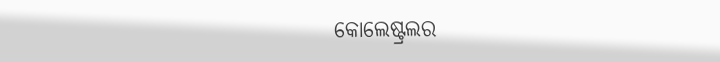କୋଲେଷ୍ଟ୍ରଲର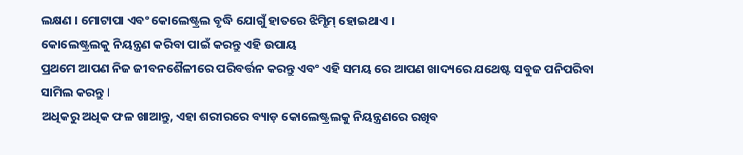ଲକ୍ଷଣ । ମୋଟାପା ଏବଂ କୋଲେଷ୍ଟ୍ରଲ ବୃଦ୍ଧି ଯୋଗୁଁ ହାତରେ ଝିମ୍ଝିମ୍ ହୋଇଥାଏ ।
କୋଲେଷ୍ଟ୍ରଲକୁ ନିୟନ୍ତ୍ରଣ କରିବା ପାଇଁ କରନ୍ତୁ ଏହି ଉପାୟ
ପ୍ରଥମେ ଆପଣ ନିଜ ଜୀବନଶୈଳୀରେ ପରିବର୍ତ୍ତନ କରନ୍ତୁ ଏବଂ ଏହି ସମୟ ରେ ଆପଣ ଖାଦ୍ୟରେ ଯଥେଷ୍ଟ ସବୁଜ ପନିପରିବା ସାମିଲ କରନ୍ତୁ I
ଅଧିକରୁ ଅଧିକ ଫଳ ଖାଆନ୍ତୁ, ଏହା ଶରୀରରେ ବ୍ୟାଡ଼ କୋଲେଷ୍ଟ୍ରଲକୁ ନିୟନ୍ତ୍ରଣରେ ରଖିବ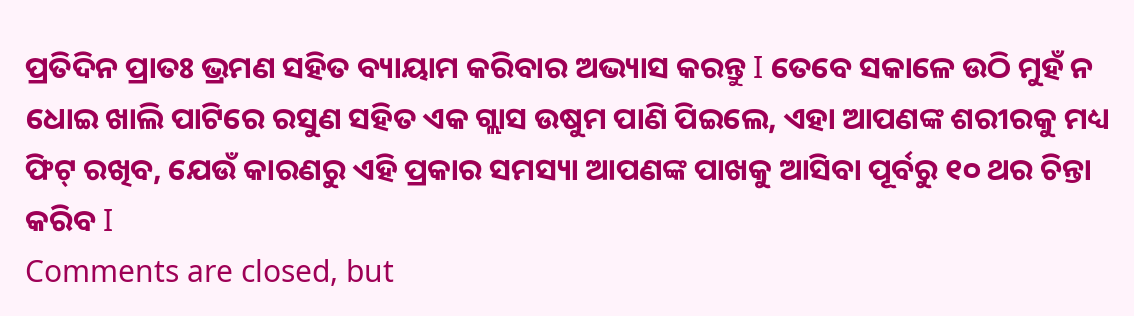ପ୍ରତିଦିନ ପ୍ରାତଃ ଭ୍ରମଣ ସହିତ ବ୍ୟାୟାମ କରିବାର ଅଭ୍ୟାସ କରନ୍ତୁ I ତେବେ ସକାଳେ ଉଠି ମୁହଁ ନ ଧୋଇ ଖାଲି ପାଟିରେ ରସୁଣ ସହିତ ଏକ ଗ୍ଲାସ ଉଷୁମ ପାଣି ପିଇଲେ, ଏହା ଆପଣଙ୍କ ଶରୀରକୁ ମଧ୍ୟ ଫିଟ୍ ରଖିବ, ଯେଉଁ କାରଣରୁ ଏହି ପ୍ରକାର ସମସ୍ୟା ଆପଣଙ୍କ ପାଖକୁ ଆସିବା ପୂର୍ବରୁ ୧୦ ଥର ଚିନ୍ତା କରିବ I
Comments are closed, but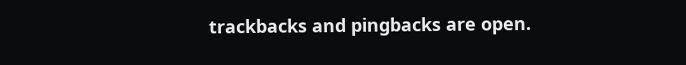trackbacks and pingbacks are open.